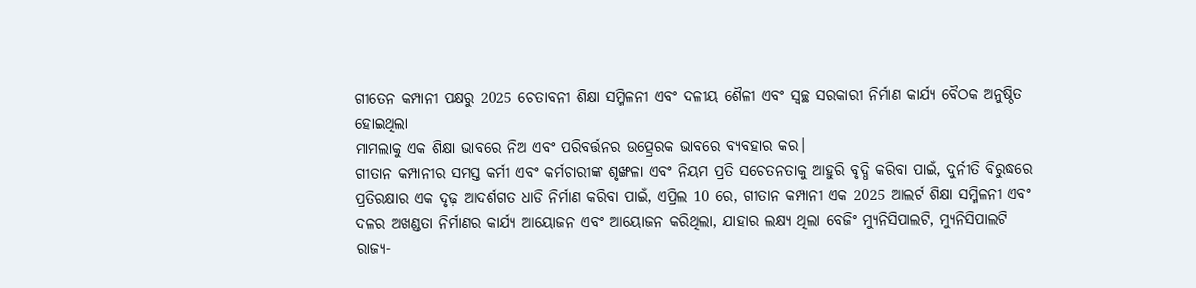ଗୀତେନ କମ୍ପାନୀ ପକ୍ଷରୁ 2025 ଚେତାବନୀ ଶିକ୍ଷା ସମ୍ମିଳନୀ ଏବଂ ଦଳୀୟ ଶୈଳୀ ଏବଂ ସ୍ୱଚ୍ଛ ସରକାରୀ ନିର୍ମାଣ କାର୍ଯ୍ୟ ବୈଠକ ଅନୁଷ୍ଠିତ ହୋଇଥିଲା
ମାମଲାକୁ ଏକ ଶିକ୍ଷା ଭାବରେ ନିଅ ଏବଂ ପରିବର୍ତ୍ତନର ଉତ୍ପ୍ରେରକ ଭାବରେ ବ୍ୟବହାର କର।
ଗୀତାନ କମ୍ପାନୀର ସମସ୍ତ କର୍ମୀ ଏବଂ କର୍ମଚାରୀଙ୍କ ଶୃଙ୍ଖଳା ଏବଂ ନିୟମ ପ୍ରତି ସଚେତନତାକୁ ଆହୁରି ବୃଦ୍ଧି କରିବା ପାଇଁ, ଦୁର୍ନୀତି ବିରୁଦ୍ଧରେ ପ୍ରତିରକ୍ଷାର ଏକ ଦୃଢ଼ ଆଦର୍ଶଗତ ଧାଡି ନିର୍ମାଣ କରିବା ପାଇଁ, ଏପ୍ରିଲ 10 ରେ, ଗୀତାନ କମ୍ପାନୀ ଏକ 2025 ଆଲର୍ଟ ଶିକ୍ଷା ସମ୍ମିଳନୀ ଏବଂ ଦଳର ଅଖଣ୍ଡତା ନିର୍ମାଣର କାର୍ଯ୍ୟ ଆୟୋଜନ ଏବଂ ଆୟୋଜନ କରିଥିଲା, ଯାହାର ଲକ୍ଷ୍ୟ ଥିଲା ବେଜିଂ ମ୍ୟୁନିସିପାଲଟି, ମ୍ୟୁନିସିପାଲଟି ରାଜ୍ୟ-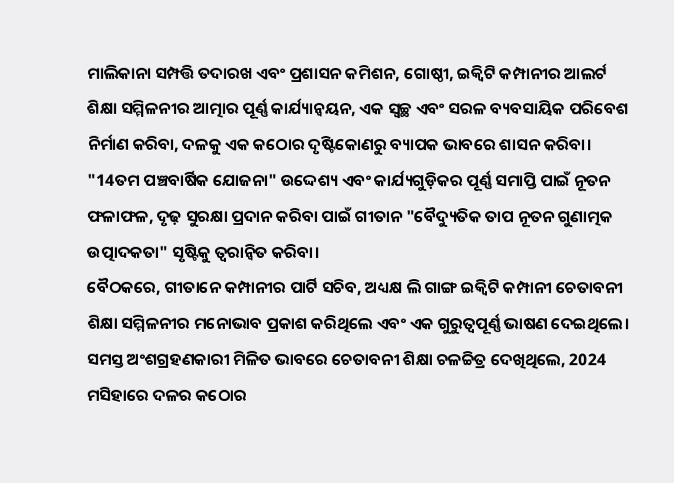ମାଲିକାନା ସମ୍ପତ୍ତି ତଦାରଖ ଏବଂ ପ୍ରଶାସନ କମିଶନ, ଗୋଷ୍ଠୀ, ଇକ୍ୱିଟି କମ୍ପାନୀର ଆଲର୍ଟ ଶିକ୍ଷା ସମ୍ମିଳନୀର ଆତ୍ମାର ପୂର୍ଣ୍ଣ କାର୍ଯ୍ୟାନ୍ୱୟନ, ଏକ ସ୍ୱଚ୍ଛ ଏବଂ ସରଳ ବ୍ୟବସାୟିକ ପରିବେଶ ନିର୍ମାଣ କରିବା, ଦଳକୁ ଏକ କଠୋର ଦୃଷ୍ଟିକୋଣରୁ ବ୍ୟାପକ ଭାବରେ ଶାସନ କରିବା। "14ତମ ପଞ୍ଚବାର୍ଷିକ ଯୋଜନା" ଉଦ୍ଦେଶ୍ୟ ଏବଂ କାର୍ଯ୍ୟଗୁଡ଼ିକର ପୂର୍ଣ୍ଣ ସମାପ୍ତି ପାଇଁ ନୂତନ ଫଳାଫଳ, ଦୃଢ଼ ସୁରକ୍ଷା ପ୍ରଦାନ କରିବା ପାଇଁ ଗୀତାନ "ବୈଦ୍ୟୁତିକ ତାପ ନୂତନ ଗୁଣାତ୍ମକ ଉତ୍ପାଦକତା" ସୃଷ୍ଟିକୁ ତ୍ୱରାନ୍ୱିତ କରିବା।
ବୈଠକରେ, ଗୀତାନେ କମ୍ପାନୀର ପାର୍ଟି ସଚିବ, ଅଧ୍ୟକ୍ଷ ଲି ଗାଙ୍ଗ ଇକ୍ୱିଟି କମ୍ପାନୀ ଚେତାବନୀ ଶିକ୍ଷା ସମ୍ମିଳନୀର ମନୋଭାବ ପ୍ରକାଶ କରିଥିଲେ ଏବଂ ଏକ ଗୁରୁତ୍ୱପୂର୍ଣ୍ଣ ଭାଷଣ ଦେଇଥିଲେ। ସମସ୍ତ ଅଂଶଗ୍ରହଣକାରୀ ମିଳିତ ଭାବରେ ଚେତାବନୀ ଶିକ୍ଷା ଚଳଚ୍ଚିତ୍ର ଦେଖିଥିଲେ, 2024 ମସିହାରେ ଦଳର କଠୋର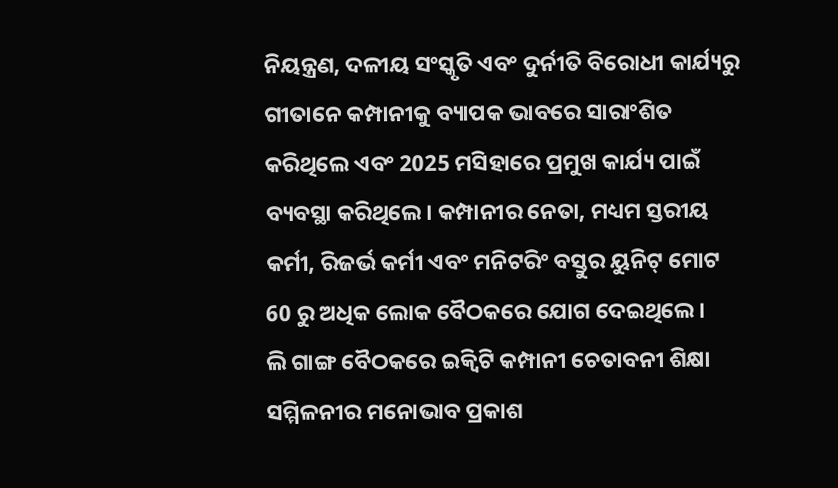ନିୟନ୍ତ୍ରଣ, ଦଳୀୟ ସଂସ୍କୃତି ଏବଂ ଦୁର୍ନୀତି ବିରୋଧୀ କାର୍ଯ୍ୟରୁ ଗୀତାନେ କମ୍ପାନୀକୁ ବ୍ୟାପକ ଭାବରେ ସାରାଂଶିତ କରିଥିଲେ ଏବଂ 2025 ମସିହାରେ ପ୍ରମୁଖ କାର୍ଯ୍ୟ ପାଇଁ ବ୍ୟବସ୍ଥା କରିଥିଲେ। କମ୍ପାନୀର ନେତା, ମଧ୍ୟମ ସ୍ତରୀୟ କର୍ମୀ, ରିଜର୍ଭ କର୍ମୀ ଏବଂ ମନିଟରିଂ ବସ୍ତୁର ୟୁନିଟ୍ ମୋଟ 60 ରୁ ଅଧିକ ଲୋକ ବୈଠକରେ ଯୋଗ ଦେଇଥିଲେ।
ଲି ଗାଙ୍ଗ ବୈଠକରେ ଇକ୍ୱିଟି କମ୍ପାନୀ ଚେତାବନୀ ଶିକ୍ଷା ସମ୍ମିଳନୀର ମନୋଭାବ ପ୍ରକାଶ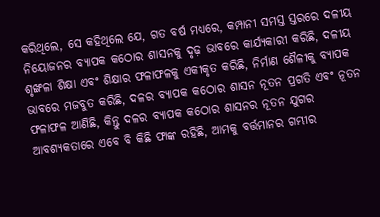କରିଥିଲେ, ସେ କହିଥିଲେ ଯେ, ଗତ ବର୍ଷ ମଧ୍ୟରେ, କମ୍ପାନୀ ସମସ୍ତ ସ୍ତରରେ ଦଳୀୟ ନିୟୋଜନର ବ୍ୟାପକ କଠୋର ଶାସନକୁ ଦୃଢ଼ ଭାବରେ କାର୍ଯ୍ୟକାରୀ କରିଛି, ଦଳୀୟ ଶୃଙ୍ଖଳା ଶିକ୍ଷା ଏବଂ ଶିକ୍ଷାର ଫଳାଫଳକୁ ଏକୀକୃତ କରିଛି, ନିର୍ମାଣ ଶୈଳୀକୁ ବ୍ୟାପକ ଭାବରେ ମଜବୁତ କରିଛି, ଦଳର ବ୍ୟାପକ କଠୋର ଶାସନ ନୂତନ ପ୍ରଗତି ଏବଂ ନୂତନ ଫଳାଫଳ ଆଣିଛି, କିନ୍ତୁ ଦଳର ବ୍ୟାପକ କଠୋର ଶାସନର ନୂତନ ଯୁଗର ଆବଶ୍ୟକତାରେ ଏବେ ବି କିଛି ଫାଙ୍କ ରହିଛି, ଆମକୁ ବର୍ତ୍ତମାନର ଗମ୍ଭୀର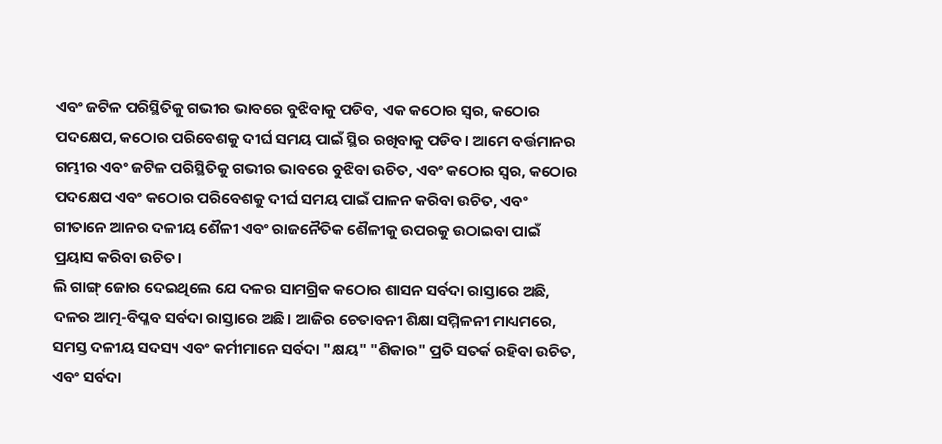ଏବଂ ଜଟିଳ ପରିସ୍ଥିତିକୁ ଗଭୀର ଭାବରେ ବୁଝିବାକୁ ପଡିବ, ଏକ କଠୋର ସ୍ୱର, କଠୋର ପଦକ୍ଷେପ, କଠୋର ପରିବେଶକୁ ଦୀର୍ଘ ସମୟ ପାଇଁ ସ୍ଥିର ରଖିବାକୁ ପଡିବ। ଆମେ ବର୍ତ୍ତମାନର ଗମ୍ଭୀର ଏବଂ ଜଟିଳ ପରିସ୍ଥିତିକୁ ଗଭୀର ଭାବରେ ବୁଝିବା ଉଚିତ, ଏବଂ କଠୋର ସ୍ୱର, କଠୋର ପଦକ୍ଷେପ ଏବଂ କଠୋର ପରିବେଶକୁ ଦୀର୍ଘ ସମୟ ପାଇଁ ପାଳନ କରିବା ଉଚିତ, ଏବଂ ଗୀତାନେ ଆନର ଦଳୀୟ ଶୈଳୀ ଏବଂ ରାଜନୈତିକ ଶୈଳୀକୁ ଉପରକୁ ଉଠାଇବା ପାଇଁ ପ୍ରୟାସ କରିବା ଉଚିତ।
ଲି ଗାଙ୍ଗ୍ ଜୋର ଦେଇଥିଲେ ଯେ ଦଳର ସାମଗ୍ରିକ କଠୋର ଶାସନ ସର୍ବଦା ରାସ୍ତାରେ ଅଛି, ଦଳର ଆତ୍ମ-ବିପ୍ଳବ ସର୍ବଦା ରାସ୍ତାରେ ଅଛି। ଆଜିର ଚେତାବନୀ ଶିକ୍ଷା ସମ୍ମିଳନୀ ମାଧ୍ୟମରେ, ସମସ୍ତ ଦଳୀୟ ସଦସ୍ୟ ଏବଂ କର୍ମୀମାନେ ସର୍ବଦା "କ୍ଷୟ" "ଶିକାର" ପ୍ରତି ସତର୍କ ରହିବା ଉଚିତ, ଏବଂ ସର୍ବଦା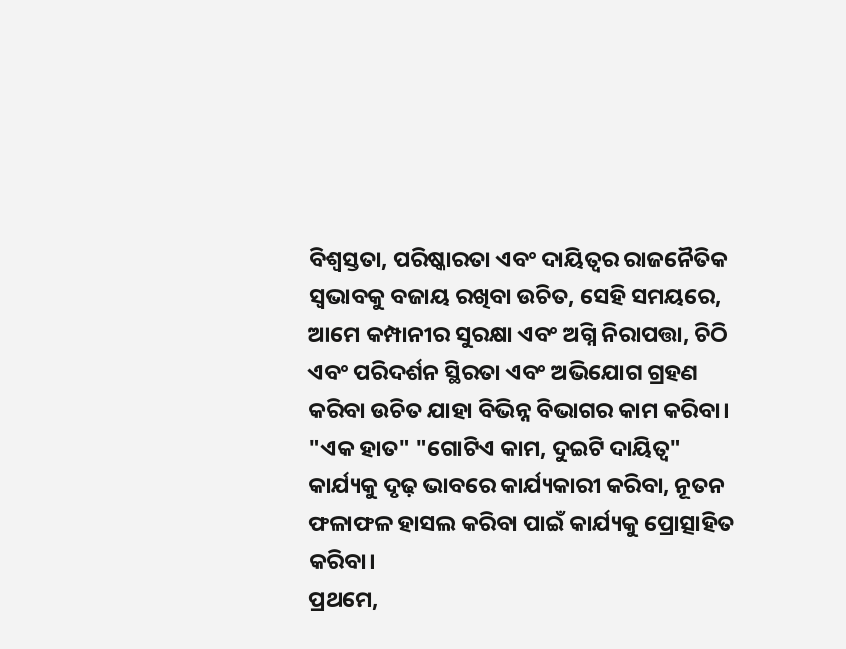ବିଶ୍ୱସ୍ତତା, ପରିଷ୍କାରତା ଏବଂ ଦାୟିତ୍ୱର ରାଜନୈତିକ ସ୍ୱଭାବକୁ ବଜାୟ ରଖିବା ଉଚିତ, ସେହି ସମୟରେ, ଆମେ କମ୍ପାନୀର ସୁରକ୍ଷା ଏବଂ ଅଗ୍ନି ନିରାପତ୍ତା, ଚିଠି ଏବଂ ପରିଦର୍ଶନ ସ୍ଥିରତା ଏବଂ ଅଭିଯୋଗ ଗ୍ରହଣ କରିବା ଉଚିତ ଯାହା ବିଭିନ୍ନ ବିଭାଗର କାମ କରିବା। "ଏକ ହାତ" "ଗୋଟିଏ କାମ, ଦୁଇଟି ଦାୟିତ୍ୱ" କାର୍ଯ୍ୟକୁ ଦୃଢ଼ ଭାବରେ କାର୍ଯ୍ୟକାରୀ କରିବା, ନୂତନ ଫଳାଫଳ ହାସଲ କରିବା ପାଇଁ କାର୍ଯ୍ୟକୁ ପ୍ରୋତ୍ସାହିତ କରିବା।
ପ୍ରଥମେ,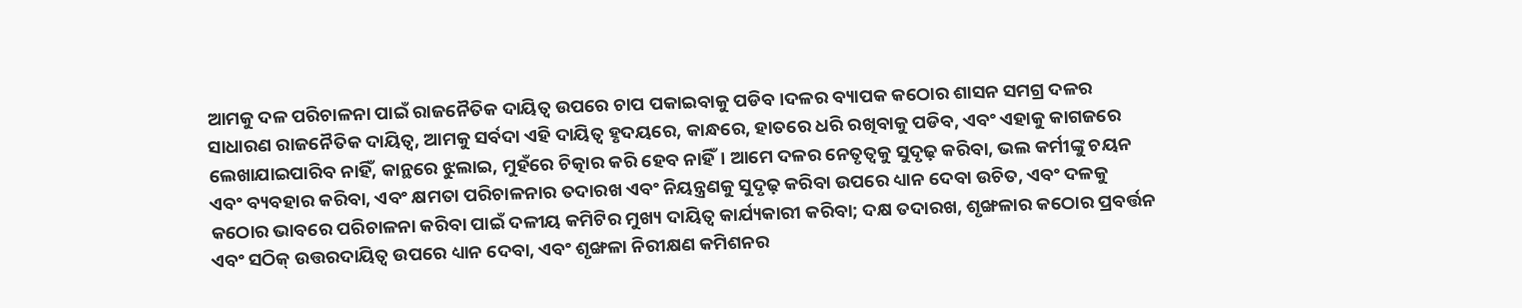ଆମକୁ ଦଳ ପରିଚାଳନା ପାଇଁ ରାଜନୈତିକ ଦାୟିତ୍ୱ ଉପରେ ଚାପ ପକାଇବାକୁ ପଡିବ।ଦଳର ବ୍ୟାପକ କଠୋର ଶାସନ ସମଗ୍ର ଦଳର ସାଧାରଣ ରାଜନୈତିକ ଦାୟିତ୍ୱ, ଆମକୁ ସର୍ବଦା ଏହି ଦାୟିତ୍ୱ ହୃଦୟରେ, କାନ୍ଧରେ, ହାତରେ ଧରି ରଖିବାକୁ ପଡିବ, ଏବଂ ଏହାକୁ କାଗଜରେ ଲେଖାଯାଇପାରିବ ନାହିଁ, କାନ୍ଥରେ ଝୁଲାଇ, ମୁହଁରେ ଚିତ୍କାର କରି ହେବ ନାହିଁ। ଆମେ ଦଳର ନେତୃତ୍ୱକୁ ସୁଦୃଢ଼ କରିବା, ଭଲ କର୍ମୀଙ୍କୁ ଚୟନ ଏବଂ ବ୍ୟବହାର କରିବା, ଏବଂ କ୍ଷମତା ପରିଚାଳନାର ତଦାରଖ ଏବଂ ନିୟନ୍ତ୍ରଣକୁ ସୁଦୃଢ଼ କରିବା ଉପରେ ଧ୍ୟାନ ଦେବା ଉଚିତ, ଏବଂ ଦଳକୁ କଠୋର ଭାବରେ ପରିଚାଳନା କରିବା ପାଇଁ ଦଳୀୟ କମିଟିର ମୁଖ୍ୟ ଦାୟିତ୍ୱ କାର୍ଯ୍ୟକାରୀ କରିବା; ଦକ୍ଷ ତଦାରଖ, ଶୃଙ୍ଖଳାର କଠୋର ପ୍ରବର୍ତ୍ତନ ଏବଂ ସଠିକ୍ ଉତ୍ତରଦାୟିତ୍ୱ ଉପରେ ଧ୍ୟାନ ଦେବା, ଏବଂ ଶୃଙ୍ଖଳା ନିରୀକ୍ଷଣ କମିଶନର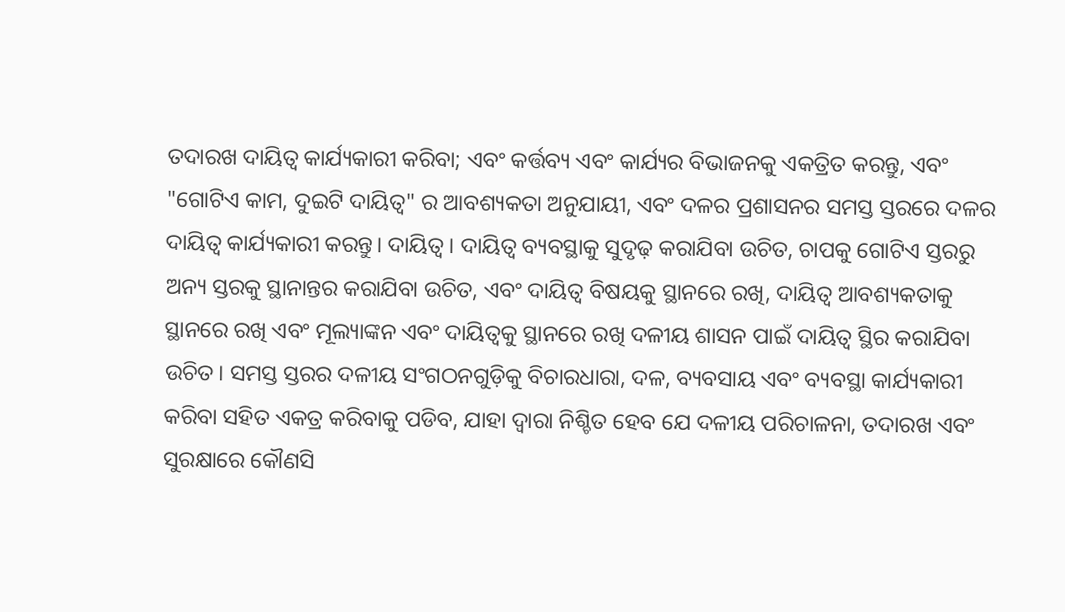ତଦାରଖ ଦାୟିତ୍ୱ କାର୍ଯ୍ୟକାରୀ କରିବା; ଏବଂ କର୍ତ୍ତବ୍ୟ ଏବଂ କାର୍ଯ୍ୟର ବିଭାଜନକୁ ଏକତ୍ରିତ କରନ୍ତୁ, ଏବଂ "ଗୋଟିଏ କାମ, ଦୁଇଟି ଦାୟିତ୍ୱ" ର ଆବଶ୍ୟକତା ଅନୁଯାୟୀ, ଏବଂ ଦଳର ପ୍ରଶାସନର ସମସ୍ତ ସ୍ତରରେ ଦଳର ଦାୟିତ୍ୱ କାର୍ଯ୍ୟକାରୀ କରନ୍ତୁ। ଦାୟିତ୍ୱ। ଦାୟିତ୍ୱ ବ୍ୟବସ୍ଥାକୁ ସୁଦୃଢ଼ କରାଯିବା ଉଚିତ, ଚାପକୁ ଗୋଟିଏ ସ୍ତରରୁ ଅନ୍ୟ ସ୍ତରକୁ ସ୍ଥାନାନ୍ତର କରାଯିବା ଉଚିତ, ଏବଂ ଦାୟିତ୍ୱ ବିଷୟକୁ ସ୍ଥାନରେ ରଖି, ଦାୟିତ୍ୱ ଆବଶ୍ୟକତାକୁ ସ୍ଥାନରେ ରଖି ଏବଂ ମୂଲ୍ୟାଙ୍କନ ଏବଂ ଦାୟିତ୍ୱକୁ ସ୍ଥାନରେ ରଖି ଦଳୀୟ ଶାସନ ପାଇଁ ଦାୟିତ୍ୱ ସ୍ଥିର କରାଯିବା ଉଚିତ। ସମସ୍ତ ସ୍ତରର ଦଳୀୟ ସଂଗଠନଗୁଡ଼ିକୁ ବିଚାରଧାରା, ଦଳ, ବ୍ୟବସାୟ ଏବଂ ବ୍ୟବସ୍ଥା କାର୍ଯ୍ୟକାରୀ କରିବା ସହିତ ଏକତ୍ର କରିବାକୁ ପଡିବ, ଯାହା ଦ୍ୱାରା ନିଶ୍ଚିତ ହେବ ଯେ ଦଳୀୟ ପରିଚାଳନା, ତଦାରଖ ଏବଂ ସୁରକ୍ଷାରେ କୌଣସି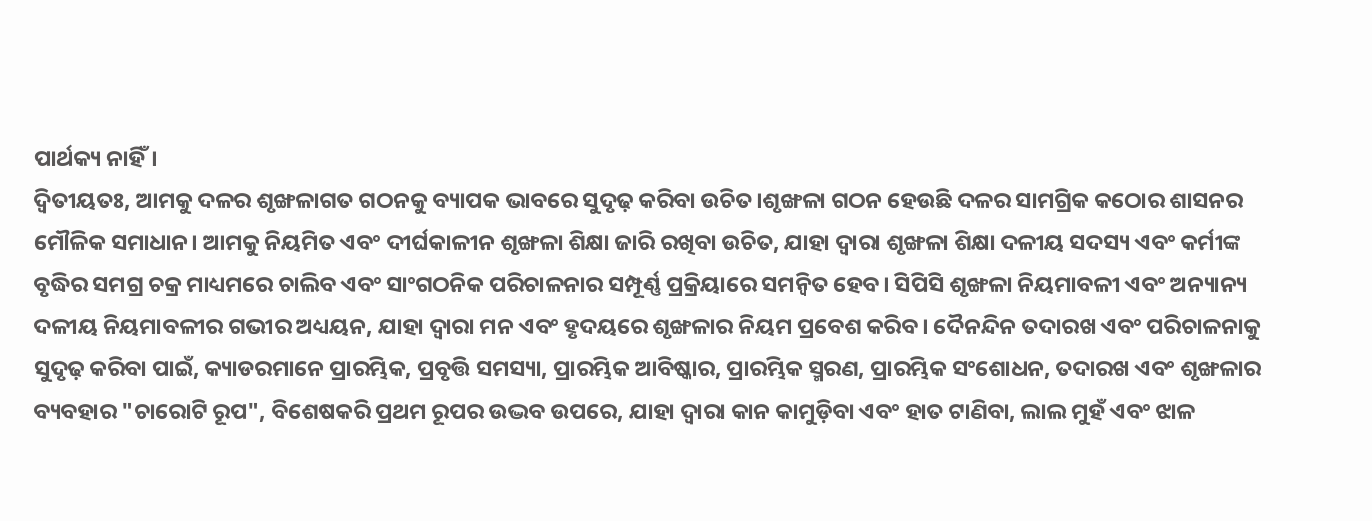ପାର୍ଥକ୍ୟ ନାହିଁ।
ଦ୍ୱିତୀୟତଃ, ଆମକୁ ଦଳର ଶୃଙ୍ଖଳାଗତ ଗଠନକୁ ବ୍ୟାପକ ଭାବରେ ସୁଦୃଢ଼ କରିବା ଉଚିତ।ଶୃଙ୍ଖଳା ଗଠନ ହେଉଛି ଦଳର ସାମଗ୍ରିକ କଠୋର ଶାସନର ମୌଳିକ ସମାଧାନ। ଆମକୁ ନିୟମିତ ଏବଂ ଦୀର୍ଘକାଳୀନ ଶୃଙ୍ଖଳା ଶିକ୍ଷା ଜାରି ରଖିବା ଉଚିତ, ଯାହା ଦ୍ୱାରା ଶୃଙ୍ଖଳା ଶିକ୍ଷା ଦଳୀୟ ସଦସ୍ୟ ଏବଂ କର୍ମୀଙ୍କ ବୃଦ୍ଧିର ସମଗ୍ର ଚକ୍ର ମାଧ୍ୟମରେ ଚାଲିବ ଏବଂ ସାଂଗଠନିକ ପରିଚାଳନାର ସମ୍ପୂର୍ଣ୍ଣ ପ୍ରକ୍ରିୟାରେ ସମନ୍ୱିତ ହେବ। ସିପିସି ଶୃଙ୍ଖଳା ନିୟମାବଳୀ ଏବଂ ଅନ୍ୟାନ୍ୟ ଦଳୀୟ ନିୟମାବଳୀର ଗଭୀର ଅଧ୍ୟୟନ, ଯାହା ଦ୍ଵାରା ମନ ଏବଂ ହୃଦୟରେ ଶୃଙ୍ଖଳାର ନିୟମ ପ୍ରବେଶ କରିବ। ଦୈନନ୍ଦିନ ତଦାରଖ ଏବଂ ପରିଚାଳନାକୁ ସୁଦୃଢ଼ କରିବା ପାଇଁ, କ୍ୟାଡରମାନେ ପ୍ରାରମ୍ଭିକ, ପ୍ରବୃତ୍ତି ସମସ୍ୟା, ପ୍ରାରମ୍ଭିକ ଆବିଷ୍କାର, ପ୍ରାରମ୍ଭିକ ସ୍ମରଣ, ପ୍ରାରମ୍ଭିକ ସଂଶୋଧନ, ତଦାରଖ ଏବଂ ଶୃଙ୍ଖଳାର ବ୍ୟବହାର "ଚାରୋଟି ରୂପ", ବିଶେଷକରି ପ୍ରଥମ ରୂପର ଉଦ୍ଭବ ଉପରେ, ଯାହା ଦ୍ଵାରା କାନ କାମୁଡ଼ିବା ଏବଂ ହାତ ଟାଣିବା, ଲାଲ ମୁହଁ ଏବଂ ଝାଳ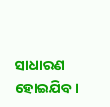ସାଧାରଣ ହୋଇଯିବ।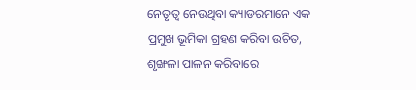ନେତୃତ୍ୱ ନେଉଥିବା କ୍ୟାଡରମାନେ ଏକ ପ୍ରମୁଖ ଭୂମିକା ଗ୍ରହଣ କରିବା ଉଚିତ, ଶୃଙ୍ଖଳା ପାଳନ କରିବାରେ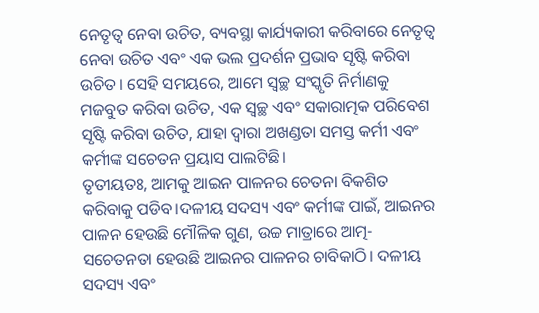ନେତୃତ୍ୱ ନେବା ଉଚିତ, ବ୍ୟବସ୍ଥା କାର୍ଯ୍ୟକାରୀ କରିବାରେ ନେତୃତ୍ୱ ନେବା ଉଚିତ ଏବଂ ଏକ ଭଲ ପ୍ରଦର୍ଶନ ପ୍ରଭାବ ସୃଷ୍ଟି କରିବା ଉଚିତ। ସେହି ସମୟରେ, ଆମେ ସ୍ୱଚ୍ଛ ସଂସ୍କୃତି ନିର୍ମାଣକୁ ମଜବୁତ କରିବା ଉଚିତ, ଏକ ସ୍ୱଚ୍ଛ ଏବଂ ସକାରାତ୍ମକ ପରିବେଶ ସୃଷ୍ଟି କରିବା ଉଚିତ, ଯାହା ଦ୍ଵାରା ଅଖଣ୍ଡତା ସମସ୍ତ କର୍ମୀ ଏବଂ କର୍ମୀଙ୍କ ସଚେତନ ପ୍ରୟାସ ପାଲଟିଛି।
ତୃତୀୟତଃ, ଆମକୁ ଆଇନ ପାଳନର ଚେତନା ବିକଶିତ କରିବାକୁ ପଡିବ।ଦଳୀୟ ସଦସ୍ୟ ଏବଂ କର୍ମୀଙ୍କ ପାଇଁ, ଆଇନର ପାଳନ ହେଉଛି ମୌଳିକ ଗୁଣ, ଉଚ୍ଚ ମାତ୍ରାରେ ଆତ୍ମ-ସଚେତନତା ହେଉଛି ଆଇନର ପାଳନର ଚାବିକାଠି। ଦଳୀୟ ସଦସ୍ୟ ଏବଂ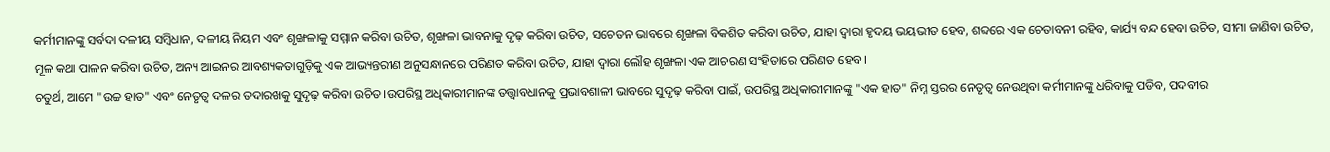କର୍ମୀମାନଙ୍କୁ ସର୍ବଦା ଦଳୀୟ ସମ୍ବିଧାନ, ଦଳୀୟ ନିୟମ ଏବଂ ଶୃଙ୍ଖଳାକୁ ସମ୍ମାନ କରିବା ଉଚିତ, ଶୃଙ୍ଖଳା ଭାବନାକୁ ଦୃଢ଼ କରିବା ଉଚିତ, ସଚେତନ ଭାବରେ ଶୃଙ୍ଖଳା ବିକଶିତ କରିବା ଉଚିତ, ଯାହା ଦ୍ୱାରା ହୃଦୟ ଭୟଭୀତ ହେବ, ଶବ୍ଦରେ ଏକ ଚେତାବନୀ ରହିବ, କାର୍ଯ୍ୟ ବନ୍ଦ ହେବା ଉଚିତ, ସୀମା ଜାଣିବା ଉଚିତ, ମୂଳ କଥା ପାଳନ କରିବା ଉଚିତ, ଅନ୍ୟ ଆଇନର ଆବଶ୍ୟକତାଗୁଡ଼ିକୁ ଏକ ଆଭ୍ୟନ୍ତରୀଣ ଅନୁସନ୍ଧାନରେ ପରିଣତ କରିବା ଉଚିତ, ଯାହା ଦ୍ୱାରା ଲୌହ ଶୃଙ୍ଖଳା ଏକ ଆଚରଣ ସଂହିତାରେ ପରିଣତ ହେବ।
ଚତୁର୍ଥ, ଆମେ "ଉଚ୍ଚ ହାତ" ଏବଂ ନେତୃତ୍ୱ ଦଳର ତଦାରଖକୁ ସୁଦୃଢ଼ କରିବା ଉଚିତ।ଉପରିସ୍ଥ ଅଧିକାରୀମାନଙ୍କ ତତ୍ତ୍ୱାବଧାନକୁ ପ୍ରଭାବଶାଳୀ ଭାବରେ ସୁଦୃଢ଼ କରିବା ପାଇଁ, ଉପରିସ୍ଥ ଅଧିକାରୀମାନଙ୍କୁ "ଏକ ହାତ" ନିମ୍ନ ସ୍ତରର ନେତୃତ୍ୱ ନେଉଥିବା କର୍ମୀମାନଙ୍କୁ ଧରିବାକୁ ପଡିବ, ପଦବୀର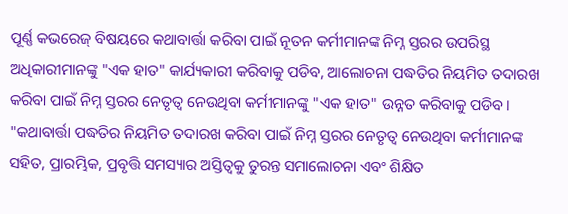ପୂର୍ଣ୍ଣ କଭରେଜ୍ ବିଷୟରେ କଥାବାର୍ତ୍ତା କରିବା ପାଇଁ ନୂତନ କର୍ମୀମାନଙ୍କ ନିମ୍ନ ସ୍ତରର ଉପରିସ୍ଥ ଅଧିକାରୀମାନଙ୍କୁ "ଏକ ହାତ" କାର୍ଯ୍ୟକାରୀ କରିବାକୁ ପଡିବ, ଆଲୋଚନା ପଦ୍ଧତିର ନିୟମିତ ତଦାରଖ କରିବା ପାଇଁ ନିମ୍ନ ସ୍ତରର ନେତୃତ୍ୱ ନେଉଥିବା କର୍ମୀମାନଙ୍କୁ "ଏକ ହାତ" ଉନ୍ନତ କରିବାକୁ ପଡିବ। "କଥାବାର୍ତ୍ତା ପଦ୍ଧତିର ନିୟମିତ ତଦାରଖ କରିବା ପାଇଁ ନିମ୍ନ ସ୍ତରର ନେତୃତ୍ୱ ନେଉଥିବା କର୍ମୀମାନଙ୍କ ସହିତ, ପ୍ରାରମ୍ଭିକ, ପ୍ରବୃତ୍ତି ସମସ୍ୟାର ଅସ୍ତିତ୍ୱକୁ ତୁରନ୍ତ ସମାଲୋଚନା ଏବଂ ଶିକ୍ଷିତ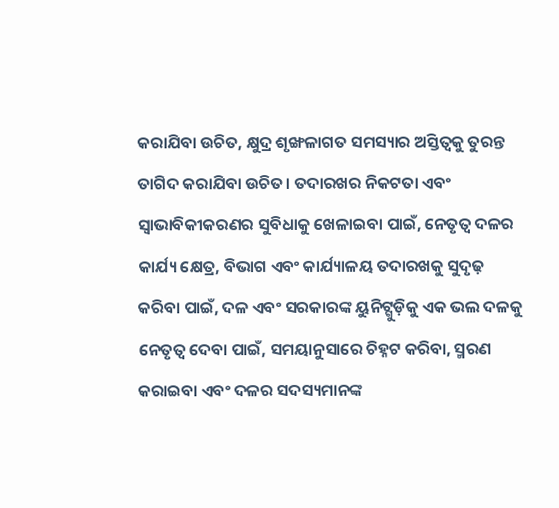କରାଯିବା ଉଚିତ, କ୍ଷୁଦ୍ର ଶୃଙ୍ଖଳାଗତ ସମସ୍ୟାର ଅସ୍ତିତ୍ୱକୁ ତୁରନ୍ତ ତାଗିଦ କରାଯିବା ଉଚିତ। ତଦାରଖର ନିକଟତା ଏବଂ ସ୍ୱାଭାବିକୀକରଣର ସୁବିଧାକୁ ଖେଳାଇବା ପାଇଁ, ନେତୃତ୍ୱ ଦଳର କାର୍ଯ୍ୟ କ୍ଷେତ୍ର, ବିଭାଗ ଏବଂ କାର୍ଯ୍ୟାଳୟ ତଦାରଖକୁ ସୁଦୃଢ଼ କରିବା ପାଇଁ, ଦଳ ଏବଂ ସରକାରଙ୍କ ୟୁନିଟ୍ଗୁଡ଼ିକୁ ଏକ ଭଲ ଦଳକୁ ନେତୃତ୍ୱ ଦେବା ପାଇଁ, ସମୟାନୁସାରେ ଚିହ୍ନଟ କରିବା, ସ୍ମରଣ କରାଇବା ଏବଂ ଦଳର ସଦସ୍ୟମାନଙ୍କ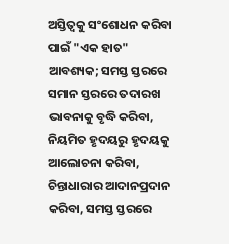ଅସ୍ତିତ୍ୱକୁ ସଂଶୋଧନ କରିବା ପାଇଁ "ଏକ ହାତ" ଆବଶ୍ୟକ; ସମସ୍ତ ସ୍ତରରେ ସମାନ ସ୍ତରରେ ତଦାରଖ ଭାବନାକୁ ବୃଦ୍ଧି କରିବା, ନିୟମିତ ହୃଦୟରୁ ହୃଦୟକୁ ଆଲୋଚନା କରିବା, ଚିନ୍ତାଧାରାର ଆଦାନପ୍ରଦାନ କରିବା, ସମସ୍ତ ସ୍ତରରେ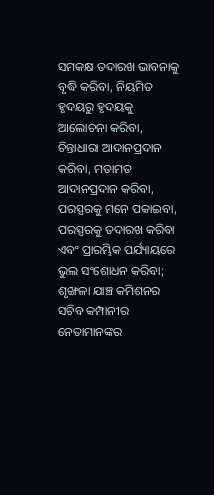ସମକକ୍ଷ ତଦାରଖ ଭାବନାକୁ ବୃଦ୍ଧି କରିବା, ନିୟମିତ ହୃଦୟରୁ ହୃଦୟକୁ ଆଲୋଚନା କରିବା, ଚିନ୍ତାଧାରା ଆଦାନପ୍ରଦାନ କରିବା, ମତାମତ ଆଦାନପ୍ରଦାନ କରିବା, ପରସ୍ପରକୁ ମନେ ପକାଇବା, ପରସ୍ପରକୁ ତଦାରଖ କରିବା ଏବଂ ପ୍ରାରମ୍ଭିକ ପର୍ଯ୍ୟାୟରେ ଭୁଲ ସଂଶୋଧନ କରିବା; ଶୃଙ୍ଖଳା ଯାଞ୍ଚ କମିଶନର ସଚିବ କମ୍ପାନୀର ନେତାମାନଙ୍କର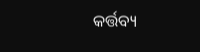କର୍ତ୍ତବ୍ୟ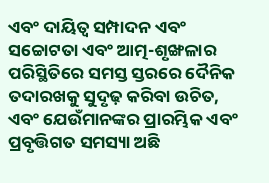ଏବଂ ଦାୟିତ୍ୱ ସମ୍ପାଦନ ଏବଂ ସଚ୍ଚୋଟତା ଏବଂ ଆତ୍ମ-ଶୃଙ୍ଖଳାର ପରିସ୍ଥିତିରେ ସମସ୍ତ ସ୍ତରରେ ଦୈନିକ ତଦାରଖକୁ ସୁଦୃଢ଼ କରିବା ଉଚିତ, ଏବଂ ଯେଉଁମାନଙ୍କର ପ୍ରାରମ୍ଭିକ ଏବଂ ପ୍ରବୃତ୍ତିଗତ ସମସ୍ୟା ଅଛି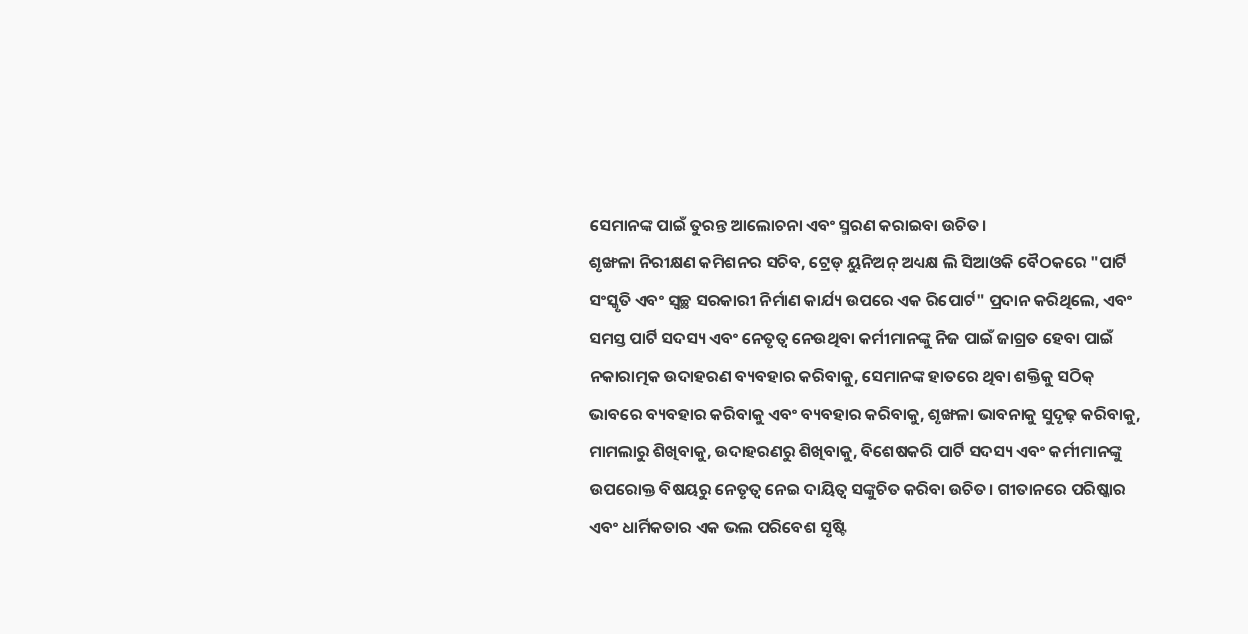ସେମାନଙ୍କ ପାଇଁ ତୁରନ୍ତ ଆଲୋଚନା ଏବଂ ସ୍ମରଣ କରାଇବା ଉଚିତ।
ଶୃଙ୍ଖଳା ନିରୀକ୍ଷଣ କମିଶନର ସଚିବ, ଟ୍ରେଡ୍ ୟୁନିଅନ୍ ଅଧ୍ୟକ୍ଷ ଲି ସିଆଓକି ବୈଠକରେ "ପାର୍ଟି ସଂସ୍କୃତି ଏବଂ ସ୍ୱଚ୍ଛ ସରକାରୀ ନିର୍ମାଣ କାର୍ଯ୍ୟ ଉପରେ ଏକ ରିପୋର୍ଟ" ପ୍ରଦାନ କରିଥିଲେ, ଏବଂ ସମସ୍ତ ପାର୍ଟି ସଦସ୍ୟ ଏବଂ ନେତୃତ୍ୱ ନେଉଥିବା କର୍ମୀମାନଙ୍କୁ ନିଜ ପାଇଁ ଜାଗ୍ରତ ହେବା ପାଇଁ ନକାରାତ୍ମକ ଉଦାହରଣ ବ୍ୟବହାର କରିବାକୁ, ସେମାନଙ୍କ ହାତରେ ଥିବା ଶକ୍ତିକୁ ସଠିକ୍ ଭାବରେ ବ୍ୟବହାର କରିବାକୁ ଏବଂ ବ୍ୟବହାର କରିବାକୁ, ଶୃଙ୍ଖଳା ଭାବନାକୁ ସୁଦୃଢ଼ କରିବାକୁ, ମାମଲାରୁ ଶିଖିବାକୁ, ଉଦାହରଣରୁ ଶିଖିବାକୁ, ବିଶେଷକରି ପାର୍ଟି ସଦସ୍ୟ ଏବଂ କର୍ମୀମାନଙ୍କୁ ଉପରୋକ୍ତ ବିଷୟରୁ ନେତୃତ୍ୱ ନେଇ ଦାୟିତ୍ୱ ସଙ୍କୁଚିତ କରିବା ଉଚିତ। ଗୀତାନରେ ପରିଷ୍କାର ଏବଂ ଧାର୍ମିକତାର ଏକ ଭଲ ପରିବେଶ ସୃଷ୍ଟି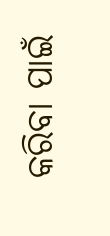କରିବା ପାଇଁ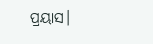ପ୍ରୟାସ।